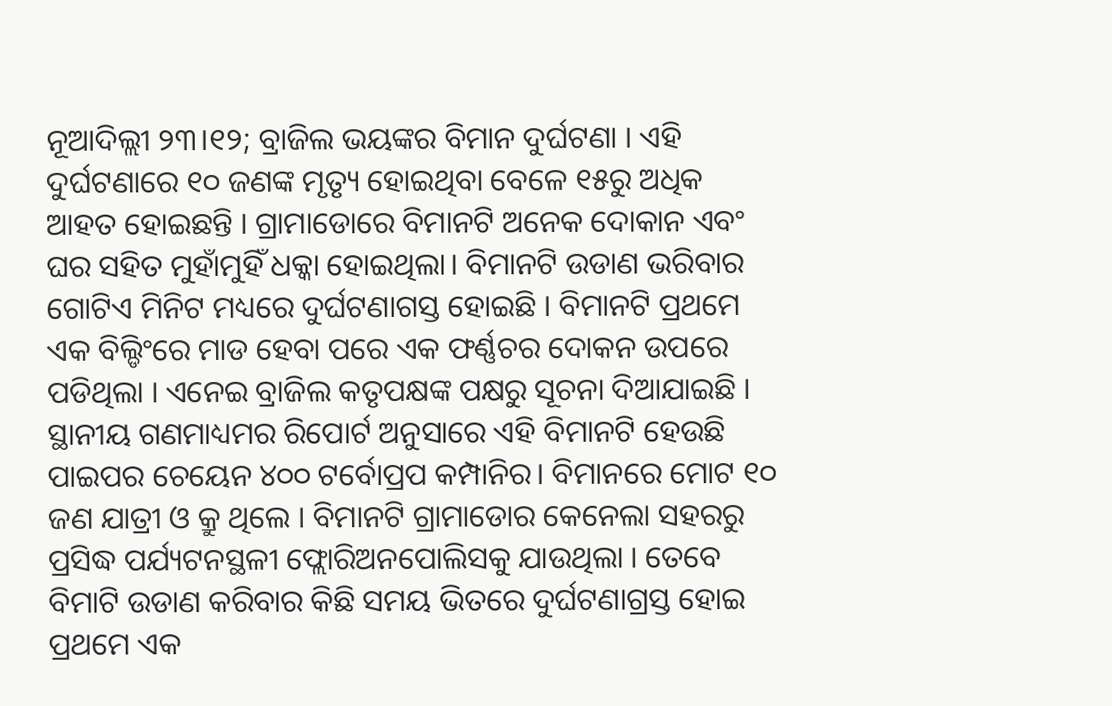ନୂଆଦିଲ୍ଲୀ ୨୩।୧୨; ବ୍ରାଜିଲ ଭୟଙ୍କର ବିମାନ ଦୁର୍ଘଟଣା । ଏହି ଦୁର୍ଘଟଣାରେ ୧୦ ଜଣଙ୍କ ମୃତ୍ୟୃ ହୋଇଥିବା ବେଳେ ୧୫ରୁ ଅଧିକ ଆହତ ହୋଇଛନ୍ତି । ଗ୍ରାମାଡୋରେ ବିମାନଟି ଅନେକ ଦୋକାନ ଏବଂ ଘର ସହିତ ମୁହାଁମୁହିଁ ଧକ୍କା ହୋଇଥିଲା। ବିମାନଟି ଉଡାଣ ଭରିବାର ଗୋଟିଏ ମିନିଟ ମଧ୍ୟରେ ଦୁର୍ଘଟଣାଗସ୍ତ ହୋଇଛି । ବିମାନଟି ପ୍ରଥମେ ଏକ ବିଲ୍ଡିଂରେ ମାଡ ହେବା ପରେ ଏକ ଫର୍ଣ୍ଣଚର ଦୋକନ ଉପରେ ପଡିଥିଲା । ଏନେଇ ବ୍ରାଜିଲ କତୃପକ୍ଷଙ୍କ ପକ୍ଷରୁ ସୂଚନା ଦିଆଯାଇଛି ।
ସ୍ଥାନୀୟ ଗଣମାଧ୍ୟମର ରିପୋର୍ଟ ଅନୁସାରେ ଏହି ବିମାନଟି ହେଉଛି ପାଇପର ଚେୟେନ ୪୦୦ ଟର୍ବୋପ୍ରପ କମ୍ପାନିର। ବିମାନରେ ମୋଟ ୧୦ ଜଣ ଯାତ୍ରୀ ଓ କ୍ରୁ ଥିଲେ । ବିମାନଟି ଗ୍ରାମାଡୋର କେନେଲା ସହରରୁ ପ୍ରସିଦ୍ଧ ପର୍ଯ୍ୟଟନସ୍ଥଳୀ ଫ୍ଲୋରିଅନପୋଲିସକୁ ଯାଉଥିଲା । ତେବେ ବିମାଟି ଉଡାଣ କରିବାର କିଛି ସମୟ ଭିତରେ ଦୁର୍ଘଟଣାଗ୍ରସ୍ତ ହୋଇ ପ୍ରଥମେ ଏକ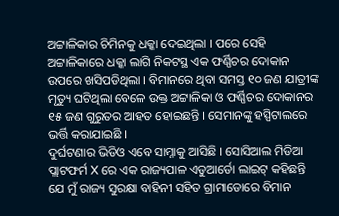ଅଟ୍ଟାଳିକାର ଚିମିନକୁ ଧକ୍କା ଦେଇଥିଲା । ପରେ ସେହି ଅଟ୍ଟାଳିକାରେ ଧକ୍କା ଲାଗି ନିକଟସ୍ଥ ଏକ ଫର୍ଣ୍ଣିଚର ଦୋକାନ ଉପରେ ଖସିପଡିଥିଲା । ବିମାନରେ ଥିବା ସମସ୍ତ ୧୦ ଜଣ ଯାତ୍ରୀଙ୍କ ମୃତ୍ୟୁ ଘଟିଥିଲା ବେଳେ ଉକ୍ତ ଅଟ୍ଟାଳିକା ଓ ଫର୍ଣ୍ଣିଚର ଦୋକାନର ୧୫ ଜଣ ଗୁରୁତର ଆହତ ହୋଇଛନ୍ତି । ସେମାନଙ୍କୁ ହସ୍ପିଟାଲରେ ଭର୍ତ୍ତି କରାଯାଇଛି ।
ଦୁର୍ଘଟଣାର ଭିଡିଓ ଏବେ ସାମ୍ନାକୁ ଆସିଛି । ସୋସିଆଲ ମିଡିଆ ପ୍ଲାଟଫର୍ମ X ରେ ଏକ ରାଜ୍ୟପାଳ ଏଡୁଆର୍ଡୋ ଲାଇଟ୍ କହିଛନ୍ତି ଯେ ମୁଁ ରାଜ୍ୟ ସୁରକ୍ଷା ବାହିନୀ ସହିତ ଗ୍ରାମାଡୋରେ ବିମାନ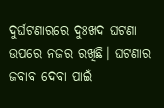ଦୁର୍ଘଟଣାରରେ ଦୁଃଖଦ ଘଟଣା ଉପରେ ନଜର ରଖିଛି। ଘଟଣାର ଜବାବ ଦେବା ପାଇଁ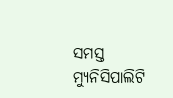ସମସ୍ତ ମ୍ୟୁନିସିପାଲିଟି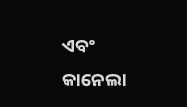ଏବଂ କାନେଲା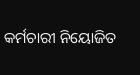କର୍ମଚାରୀ ନିୟୋଜିତ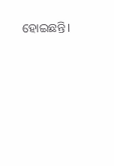ହୋଇଛନ୍ତି।